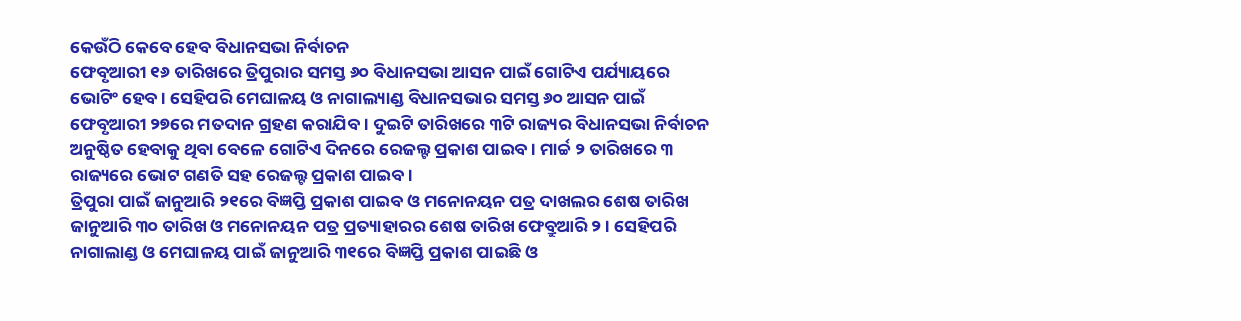କେଉଁଠି କେବେ ହେବ ବିଧାନସଭା ନିର୍ବାଚନ
ଫେବୃଆରୀ ୧୬ ତାରିଖରେ ତ୍ରିପୁରାର ସମସ୍ତ ୬୦ ବିଧାନସଭା ଆସନ ପାଇଁ ଗୋଟିଏ ପର୍ଯ୍ୟାୟରେ ଭୋଟିଂ ହେବ । ସେହିପରି ମେଘାଳୟ ଓ ନାଗାଲ୍ୟାଣ୍ଡ ବିଧାନସଭାର ସମସ୍ତ ୬୦ ଆସନ ପାଇଁ ଫେବୃଆରୀ ୨୭ରେ ମତଦାନ ଗ୍ରହଣ କରାଯିବ । ଦୁଇଟି ତାରିଖରେ ୩ଟି ରାଜ୍ୟର ବିଧାନସଭା ନିର୍ବାଚନ ଅନୁଷ୍ଠିତ ହେବାକୁ ଥିବା ବେଳେ ଗୋଟିଏ ଦିନରେ ରେଜଲ୍ଟ ପ୍ରକାଶ ପାଇବ । ମାର୍ଚ୍ଚ ୨ ତାରିଖରେ ୩ ରାଜ୍ୟରେ ଭୋଟ ଗଣତି ସହ ରେଜଲ୍ଟ ପ୍ରକାଶ ପାଇବ ।
ତ୍ରିପୁରା ପାଇଁ ଜାନୁଆରି ୨୧ରେ ବିଜ୍ଞପ୍ତି ପ୍ରକାଶ ପାଇବ ଓ ମନୋନୟନ ପତ୍ର ଦାଖଲର ଶେଷ ତାରିଖ ଜାନୁଆରି ୩୦ ତାରିଖ ଓ ମନୋନୟନ ପତ୍ର ପ୍ରତ୍ୟାହାରର ଶେଷ ତାରିଖ ଫେବ୍ରୁଆରି ୨ । ସେହିପରି ନାଗାଲାଣ୍ଡ ଓ ମେଘାଳୟ ପାଇଁ ଜାନୁଆରି ୩୧ରେ ବିଜ୍ଞପ୍ତି ପ୍ରକାଶ ପାଇଛି ଓ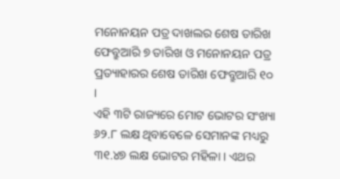ମନୋନୟନ ପତ୍ର ଦାଖଲର ଶେଷ ତାରିଖ ଫେବ୍ରୁଆରି ୭ ତାରିଖ ଓ ମନୋନୟନ ପତ୍ର ପ୍ରତ୍ୟାହାରର ଶେଷ ତାରିଖ ଫେବ୍ରୁଆରି ୧୦ ।
ଏହି ୩ଟି ରାଜ୍ୟରେ ମୋଟ ଭୋଟର ସଂଖ୍ୟା ୬୨.୮ ଲକ୍ଷ ଥିବାବେଳେ ସେମାନଙ୍କ ମଧ୍ୟରୁ ୩୧.୪୭ ଲକ୍ଷ ଭୋଟର ମହିଳା । ଏଥର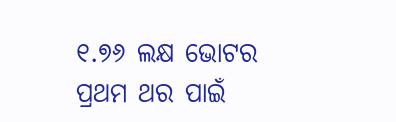୧.୭୬ ଲକ୍ଷ ଭୋଟର ପ୍ରଥମ ଥର ପାଇଁ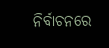ନିର୍ବାଚନରେ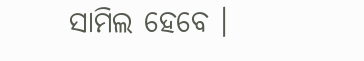ସାମିଲ ହେବେ ।